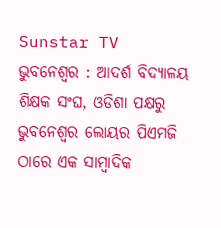Sunstar TV
ଭୁବନେଶ୍ୱର : ଆଦର୍ଶ ବିଦ୍ୟାଳୟ ଶିକ୍ଷକ ସଂଘ, ଓଡିଶା ପକ୍ଷରୁ ଭୁବନେଶ୍ୱର ଲୋୟର ପିଏମଜି ଠାରେ ଏକ ସାମ୍ବାଦିକ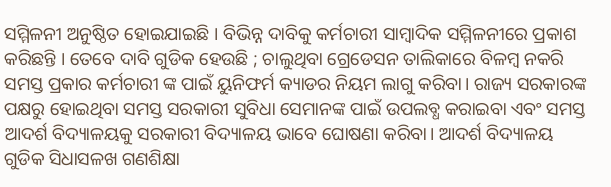ସମ୍ମିଳନୀ ଅନୁଷ୍ଠିତ ହୋଇଯାଇଛି । ବିଭିନ୍ନ ଦାବିକୁ କର୍ମଚାରୀ ସାମ୍ବାଦିକ ସମ୍ମିଳନୀରେ ପ୍ରକାଶ କରିଛନ୍ତି । ତେବେ ଦାବି ଗୁଡିକ ହେଉଛି ; ଚାଲୁଥିବା ଗ୍ରେଡେସନ ତାଲିକାରେ ବିଳମ୍ବ ନକରି ସମସ୍ତ ପ୍ରକାର କର୍ମଚାରୀ ଙ୍କ ପାଇଁ ୟୁନିଫର୍ମ କ୍ୟାଡର ନିୟମ ଲାଗୁ କରିବା। ରାଜ୍ୟ ସରକାରଙ୍କ ପକ୍ଷରୁ ହୋଇଥିବା ସମସ୍ତ ସରକାରୀ ସୁବିଧା ସେମାନଙ୍କ ପାଇଁ ଉପଲବ୍ଧ କରାଇବା ଏବଂ ସମସ୍ତ ଆଦର୍ଶ ବିଦ୍ୟାଳୟକୁ ସରକାରୀ ବିଦ୍ୟାଳୟ ଭାବେ ଘୋଷଣା କରିବା। ଆଦର୍ଶ ବିଦ୍ୟାଳୟ ଗୁଡିକ ସିଧାସଳଖ ଗଣଶିକ୍ଷା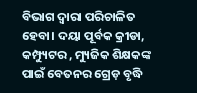ବିଭାଗ ଦ୍ୱାରା ପରିଚାଳିତ ହେବା। ଦୟା ପୂର୍ବକ କ୍ରୀଡା, କମ୍ପ୍ୟୁଟର , ମ୍ୟୁଜିକ ଶିକ୍ଷକଙ୍କ ପାଇଁ ବେତନର ଗ୍ରେଡ଼ ବୃଦ୍ଧି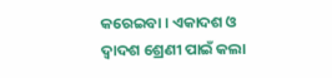କରେଇବା । ଏକାଦଶ ଓ ଦ୍ୱାଦଶ ଶ୍ରେଣୀ ପାଇଁ କଲା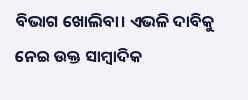ବିଭାଗ ଖୋଲିବା। ଏଭଳି ଦାବିକୁ ନେଇ ଉକ୍ତ ସାମ୍ବାଦିକ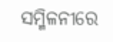ସମ୍ମିଳନୀରେ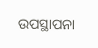ଉପସ୍ଥାପନା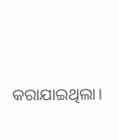କରାଯାଇଥିଲା।